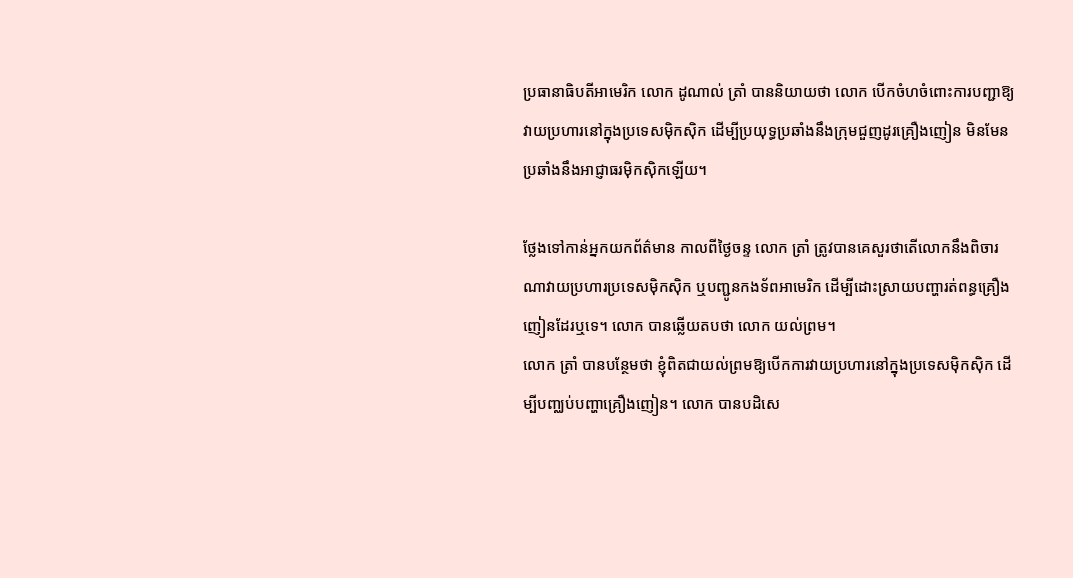ប្រធានាធិបតីអាមេរិក លោក ដូណាល់ ត្រាំ បាននិយាយថា លោក បើកចំហចំពោះការបញ្ជាឱ្យវាយប្រហារនៅក្នុងប្រទេសម៉ិកស៊ិក ដើម្បីប្រយុទ្ធប្រឆាំងនឹងក្រុមជួញដូរគ្រឿងញៀន មិនមែនប្រឆាំងនឹងអាជ្ញាធរម៉ិកស៊ិកឡើយ។

ថ្លែងទៅកាន់អ្នកយកព័ត៌មាន កាលពីថ្ងៃចន្ទ លោក ត្រាំ ត្រូវបានគេសួរថាតើលោកនឹងពិចារណាវាយប្រហារប្រទេសម៉ិកស៊ិក ឬបញ្ជូនកងទ័ពអាមេរិក ដើម្បីដោះស្រាយបញ្ហារត់ពន្ធគ្រឿងញៀនដែរឬទេ។ លោក បានឆ្លើយតបថា លោក យល់ព្រម។
លោក ត្រាំ បានបន្ថែមថា ខ្ញុំពិតជាយល់ព្រមឱ្យបើកការវាយប្រហារនៅក្នុងប្រទេសម៉ិកស៊ិក ដើម្បីបញ្ឈប់បញ្ហាគ្រឿងញៀន។ លោក បានបដិសេ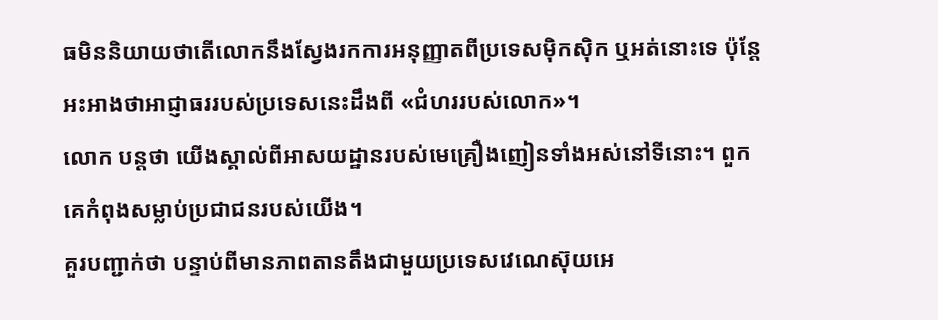ធមិននិយាយថាតើលោកនឹងស្វែងរកការអនុញ្ញាតពីប្រទេសម៉ិកស៊ិក ឬអត់នោះទេ ប៉ុន្តែអះអាងថាអាជ្ញាធររបស់ប្រទេសនេះដឹងពី «ជំហររបស់លោក»។
លោក បន្តថា យើងស្គាល់ពីអាសយដ្ឋានរបស់មេគ្រឿងញៀនទាំងអស់នៅទីនោះ។ ពួកគេកំពុងសម្លាប់ប្រជាជនរបស់យើង។
គួរបញ្ជាក់ថា បន្ទាប់ពីមានភាពតានតឹងជាមួយប្រទេសវេណេស៊ុយអេ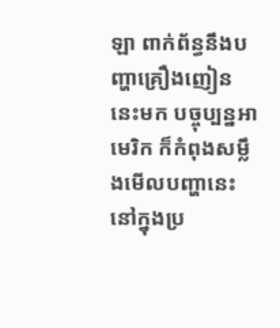ឡា ពាក់ព័ន្ធនឹងបញ្ហាគ្រឿងញៀននេះមក បច្ចុប្បន្នអាមេរិក ក៏កំពុងសម្លឹងមើលបញ្ហានេះ នៅក្នុងប្រ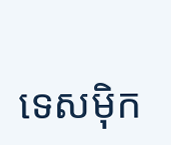ទេសម៉ិក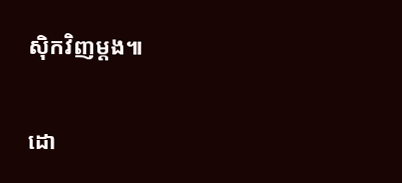ស៊ិកវិញម្ដង៕

ដោ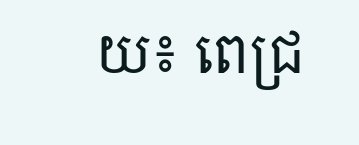យ៖ ពេជ្រ